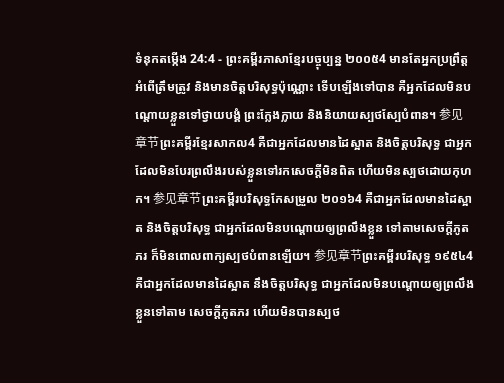ទំនុកតម្កើង 24:4 - ព្រះគម្ពីរភាសាខ្មែរបច្ចុប្បន្ន ២០០៥4 មានតែអ្នកប្រព្រឹត្តអំពើត្រឹមត្រូវ និងមានចិត្តបរិសុទ្ធប៉ុណ្ណោះ ទើបឡើងទៅបាន គឺអ្នកដែលមិនបណ្ដោយខ្លួនទៅថ្វាយបង្គំ ព្រះក្លែងក្លាយ និងនិយាយស្បថស្បែបំពាន។ 参见章节ព្រះគម្ពីរខ្មែរសាកល4 គឺជាអ្នកដែលមានដៃស្អាត និងចិត្តបរិសុទ្ធ ជាអ្នកដែលមិនបែរព្រលឹងរបស់ខ្លួនទៅរកសេចក្ដីមិនពិត ហើយមិនស្បថដោយកុហក។ 参见章节ព្រះគម្ពីរបរិសុទ្ធកែសម្រួល ២០១៦4 គឺជាអ្នកដែលមានដៃស្អាត និងចិត្តបរិសុទ្ធ ជាអ្នកដែលមិនបណ្ដោយឲ្យព្រលឹងខ្លួន ទៅតាមសេចក្ដីភូតភរ ក៏មិនពោលពាក្យស្បថបំពានឡើយ។ 参见章节ព្រះគម្ពីរបរិសុទ្ធ ១៩៥៤4 គឺជាអ្នកដែលមានដៃស្អាត នឹងចិត្តបរិសុទ្ធ ជាអ្នកដែលមិនបណ្តោយឲ្យព្រលឹងខ្លួនទៅតាម សេចក្ដីភូតភរ ហើយមិនបានស្បថ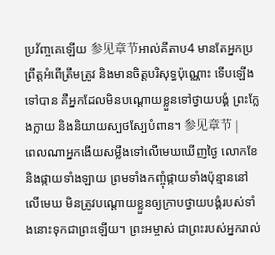ប្រវ័ញ្ចគេឡើយ 参见章节អាល់គីតាប4 មានតែអ្នកប្រព្រឹត្តអំពើត្រឹមត្រូវ និងមានចិត្តបរិសុទ្ធប៉ុណ្ណោះ ទើបឡើងទៅបាន គឺអ្នកដែលមិនបណ្ដោយខ្លួនទៅថ្វាយបង្គំ ព្រះក្លែងក្លាយ និងនិយាយស្បថស្បែបំពាន។ 参见章节 |
ពេលណាអ្នកងើយសម្លឹងទៅលើមេឃឃើញថ្ងៃ លោកខែ និងផ្កាយទាំងឡាយ ព្រមទាំងកញ្ចុំផ្កាយទាំងប៉ុន្មាននៅលើមេឃ មិនត្រូវបណ្ដោយខ្លួនឲ្យក្រាបថ្វាយបង្គំរបស់ទាំងនោះទុកជាព្រះឡើយ។ ព្រះអម្ចាស់ ជាព្រះរបស់អ្នករាល់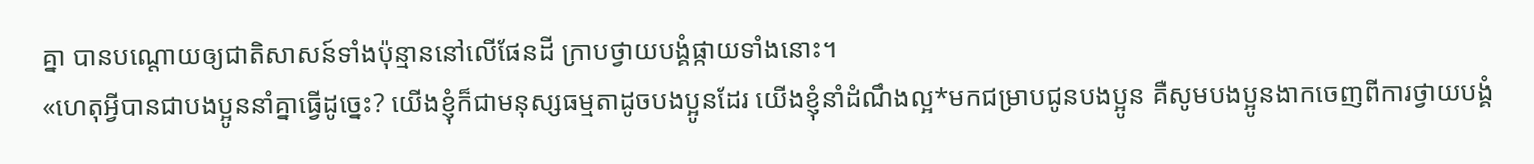គ្នា បានបណ្ដោយឲ្យជាតិសាសន៍ទាំងប៉ុន្មាននៅលើផែនដី ក្រាបថ្វាយបង្គំផ្កាយទាំងនោះ។
«ហេតុអ្វីបានជាបងប្អូននាំគ្នាធ្វើដូច្នេះ? យើងខ្ញុំក៏ជាមនុស្សធម្មតាដូចបងប្អូនដែរ យើងខ្ញុំនាំដំណឹងល្អ*មកជម្រាបជូនបងប្អូន គឺសូមបងប្អូនងាកចេញពីការថ្វាយបង្គំ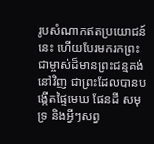រូបសំណាកឥតប្រយោជន៍នេះ ហើយបែរមករកព្រះជាម្ចាស់ដ៏មានព្រះជន្មគង់នៅវិញ ជាព្រះដែលបានបង្កើតផ្ទៃមេឃ ផែនដី សមុទ្រ និងអ្វីៗសព្វ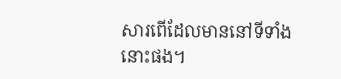សារពើដែលមាននៅទីទាំងនោះផង។